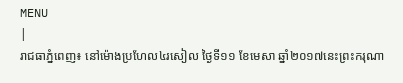MENU
|
រាជធាភ្នំពេញ៖ នៅម៉ោងប្រហែល៤រសៀល ថ្ងៃទី១១ ខែមេសា ឆ្នាំ២០១៧នេះព្រះករុណា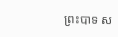ព្រះបាទ ស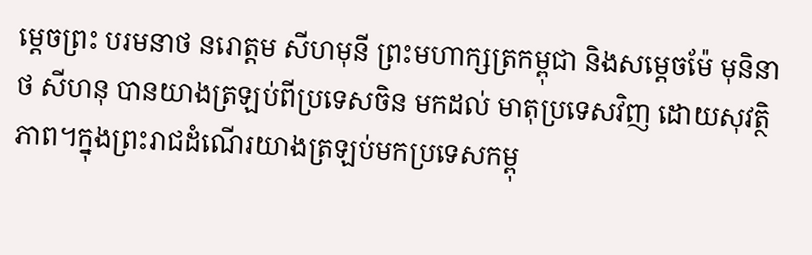ម្តេចព្រះ បរមនាថ នរោត្តម សីហមុនី ព្រះមហាក្សត្រកម្ពុជា និងសម្តេចម៉ែ មុនិនាថ សីហនុ បានយាងត្រឡប់ពីប្រទេសចិន មកដល់ មាតុប្រទេសវិញ ដោយសុវត្ថិភាព។ក្នុងព្រះរាជដំណើរយាងត្រឡប់មកប្រទេសកម្ពុ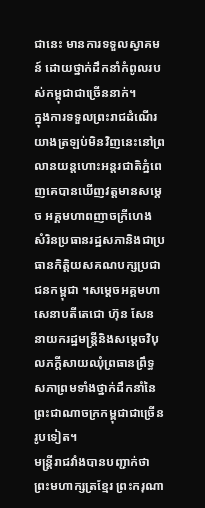ជានេះ មានការទទួលស្វាគមន៍ ដោយថ្នាក់ដឹកនាំកំពូលរបស់កម្ពុជាជាច្រើននាក់។
ក្នុងការទទួលព្រះរាជដំណើរយាងត្រឡប់មិនវិញនេះនៅព្រលានយន្តហោះអន្តរជាតិភ្នំពេញគេបានឃើញវត្តមានសម្តេច អគ្គមហាពញាចក្រីហេង សំរិនប្រធានរដ្ឋសភានិងជាប្រធានកិត្តិយសគណបក្សប្រជាជនកម្ពុជា ។សម្តេចអគ្គមហាសេនាបតីតេជោ ហ៊ុន សែន នាយករដ្ឋមន្រ្តីនិងសម្តេចវិបុលភក្តីសាយឈុំព្រធានព្រឹទ្ធសភាព្រមទាំងថ្នាក់ដឹកនាំនៃព្រះជាណាចក្រកម្ពុជាជាច្រើនរូបទៀត។
មន្រ្តីរាជវាំងបានបញ្ជាក់ថា ព្រះមហាក្សត្រខ្មែរ ព្រះករុណា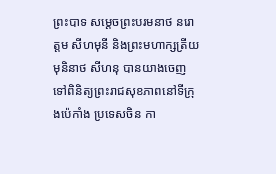ព្រះបាទ សម្តេចព្រះបរមនាថ នរោត្តម សីហមុនី និងព្រះមហាក្សត្រីយ មុនិនាថ សីហនុ បានយាងចេញទៅពិនិត្យព្រះរាជសុខភាពនៅទីក្រុងប៉េកាំង ប្រទេសចិន កា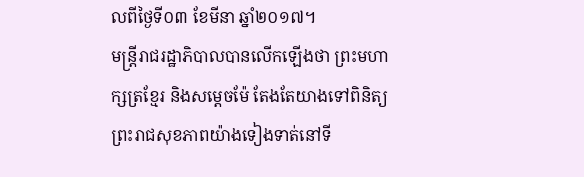លពីថ្ងៃទី០៣ ខែមីនា ឆ្នាំ២០១៧។
មន្រ្តីរាជរដ្ឋាភិបាលបានលើកឡើងថា ព្រះមហាក្សត្រខ្មែរ និងសម្តេចម៉ែ តែងតែយាងទៅពិនិត្យព្រះរាជសុខភាពយ៉ាងទៀងទាត់នៅទី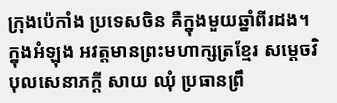ក្រុងប៉េកាំង ប្រទេសចិន គឺក្នុងមួយឆ្នាំពីរដង។ ក្នុងអំឡុង អវត្តមានព្រះមហាក្សត្រខ្មែរ សម្តេចវិបុលសេនាភក្តី សាយ ឈុំ ប្រធានព្រឹ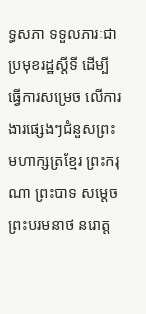ទ្ធសភា ទទួលភារៈជាប្រមុខរដ្ឋស្តីទី ដើម្បីធ្វើការសម្រេច លើការងារផ្សេងៗជំនួសព្រះមហាក្សត្រខ្មែរ ព្រះករុណា ព្រះបាទ សម្តេចព្រះបរមនាថ នរោត្ត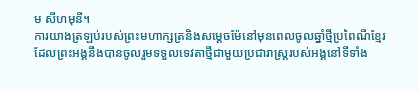ម សីហមុនី។
ការយាងត្រឡប់របស់ព្រះមហាក្សត្រនិងសម្តេចម៉ែនៅមុនពេលចូលឆ្នាំថ្មីប្រពៃណីខ្មែរដែលព្រះអង្គនឹងបានចូលរួមទទួលទេវតាថ្មីជាមួយប្រជារាស្រ្តរបស់អង្គនៅទីទាំង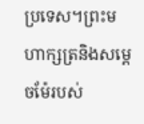ប្រទេស។ព្រះមហាក្សត្រនិងសម្តេចម៉ែរបស់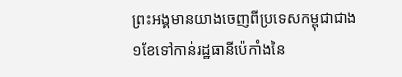ព្រះអង្គមានយាងចេញពីប្រទេសកម្ពុជាជាង១ខែទៅកាន់រដ្ឋធានីប៉េកាំងនៃ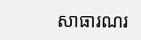សាធារណរ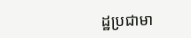ដ្ឋប្រជាមា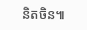និតចិន៕